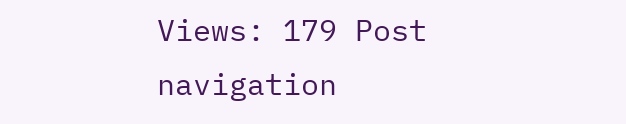Views: 179 Post navigation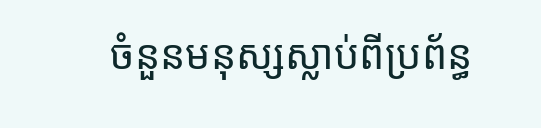ចំនួនមនុស្សស្លាប់ពីប្រព័ន្ធ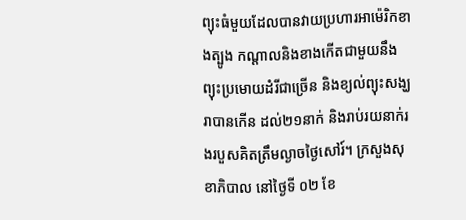ព្យុះធំមួយដែលបានវាយប្រហារអាម៉េរិកខាងត្បូង កណ្តាលនិងខាងកើតជាមួយនឹងព្យុះប្រមោយដំរីជាច្រើន និងខ្យល់ព្យុះសង្ឃរាបានកើន ដល់២១នាក់ និងរាប់រយនាក់រងរបួសគិតត្រឹមល្ងាចថ្ងៃសៅរ៍។ ក្រសួងសុខាភិបាល នៅថ្ងៃទី ០២ ខែ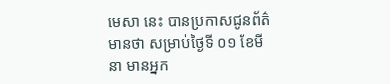មេសា នេះ បានប្រកាសជូនព័ត៌មានថា សម្រាប់ថ្ងៃទី ០១ ខែមីនា មានអ្នក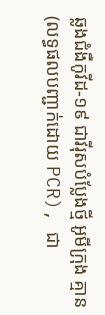ឆ្លងជំងឺកូវីដ-១៩ ជាវីរុសបំប្លែងថ្មី អូមីក្រុង គ្មាន (លទ្ធផលបញ្ជាក់ដោយ PCR), ជា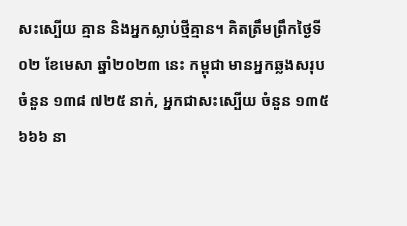សះស្បើយ គ្មាន និងអ្នកស្លាប់ថ្មីគ្មាន។ គិតត្រឹមព្រឹកថ្ងៃទី ០២ ខែមេសា ឆ្នាំ២០២៣ នេះ កម្ពុជា មានអ្នកឆ្លងសរុប ចំនួន ១៣៨ ៧២៥ នាក់, អ្នកជាសះស្បើយ ចំនួន ១៣៥ ៦៦៦ នា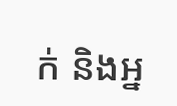ក់ និងអ្ន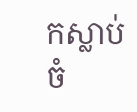កស្លាប់ចំ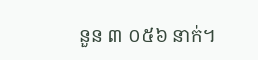នួន ៣ ០៥៦ នាក់។